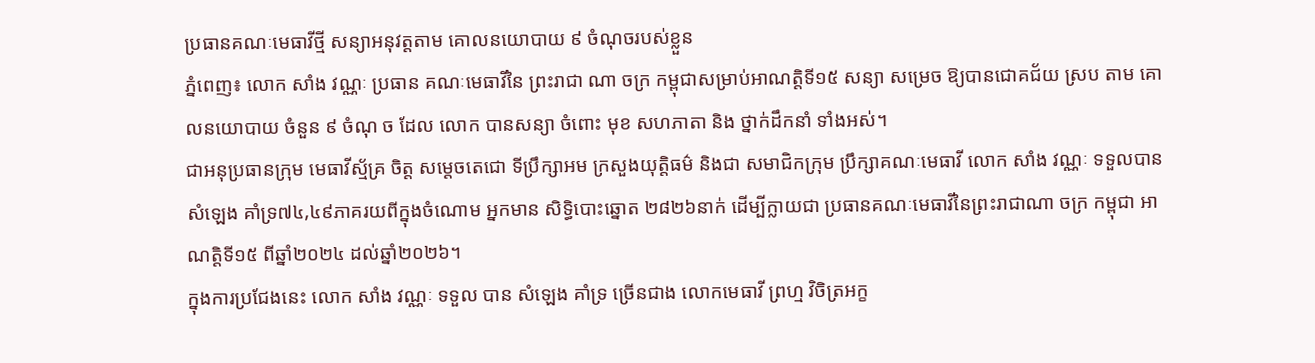ប្រធានគណៈមេធាវីថ្មី សន្យាអនុវត្តតាម គោលនយោបាយ ៩ ចំណុចរបស់ខ្លួន
ភ្នំពេញ៖ លោក សាំង វណ្ណៈ ប្រធាន គណៈមេធាវីនៃ ព្រះរាជា ណា ចក្រ កម្ពុជាសម្រាប់អាណត្តិទី១៥ សន្យា សម្រេច ឱ្យបានជោគជ័យ ស្រប តាម គោលនយោបាយ ចំនួន ៩ ចំណុ ច ដែល លោក បានសន្យា ចំពោះ មុខ សហភាតា និង ថ្នាក់ដឹកនាំ ទាំងអស់។
ជាអនុប្រធានក្រុម មេធាវីស្ម័គ្រ ចិត្ត សម្តេចតេជោ ទីប្រឹក្សាអម ក្រសួងយុត្តិធម៌ និងជា សមាជិកក្រុម ប្រឹក្សាគណៈមេធាវី លោក សាំង វណ្ណៈ ទទួលបានសំឡេង គាំទ្រ៧៤,៤៩ភាគរយពីក្នុងចំណោម អ្នកមាន សិទ្ធិបោះឆ្នោត ២៨២៦នាក់ ដើម្បីក្លាយជា ប្រធានគណៈមេធាវីនៃព្រះរាជាណា ចក្រ កម្ពុជា អាណត្តិទី១៥ ពីឆ្នាំ២០២៤ ដល់ឆ្នាំ២០២៦។
ក្នុងការប្រជែងនេះ លោក សាំង វណ្ណៈ ទទួល បាន សំឡេង គាំទ្រ ច្រើនជាង លោកមេធាវី ព្រហ្ម វិចិត្រអក្ខ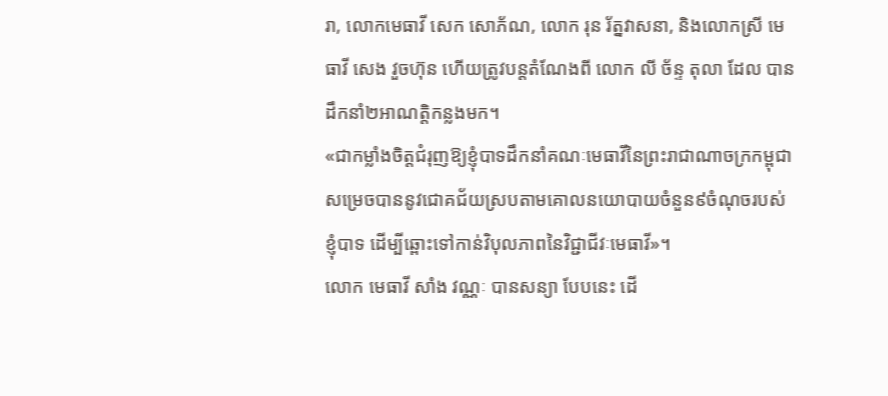រា, លោកមេធាវី សេក សោភ័ណ, លោក រុន រ័ត្នវាសនា, និងលោកស្រី មេធាវី សេង វួចហ៊ុន ហើយត្រូវបន្តតំណែងពី លោក លី ច័ន្ទ តុលា ដែល បាន ដឹកនាំ២អាណត្តិកន្លងមក។
«ជាកម្លាំងចិត្តជំរុញឱ្យខ្ញុំបាទដឹកនាំគណៈមេធាវីនៃព្រះរាជាណាចក្រកម្ពុជាសម្រេចបាននូវជោគជ័យស្របតាមគោលនយោបាយចំនួន៩ចំណុចរបស់ខ្ញុំបាទ ដើម្បីឆ្ពោះទៅកាន់វិបុលភាពនៃវិជ្ជាជីវៈមេធាវី»។
លោក មេធាវី សាំង វណ្ណៈ បានសន្យា បែបនេះ ដើ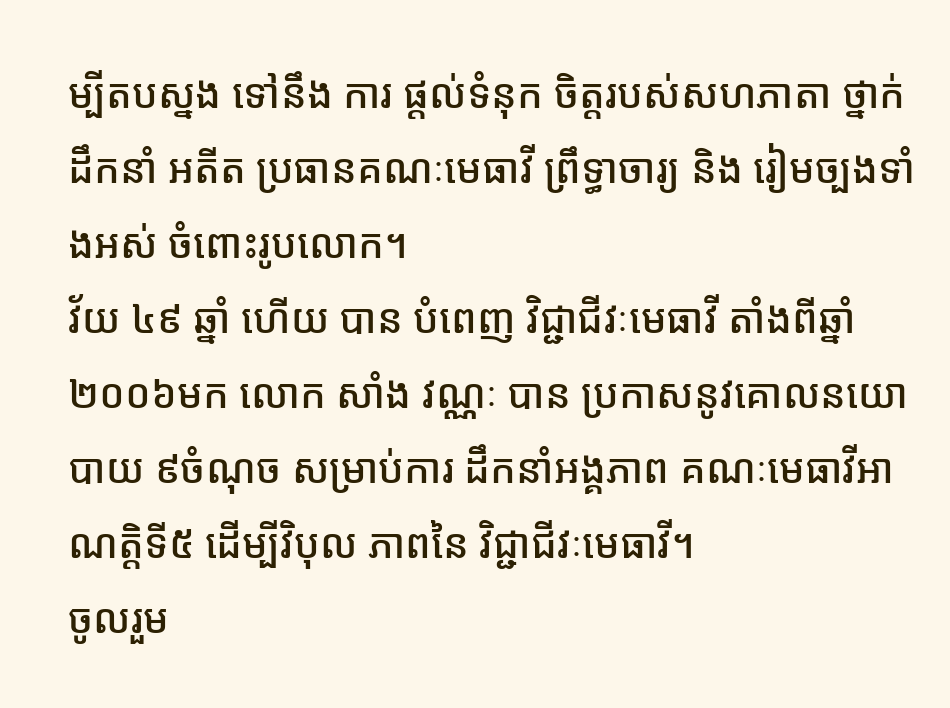ម្បីតបស្នង ទៅនឹង ការ ផ្តល់ទំនុក ចិត្តរបស់សហភាតា ថ្នាក់ដឹកនាំ អតីត ប្រធានគណៈមេធាវី ព្រឹទ្ធាចារ្យ និង រៀមច្បងទាំងអស់ ចំពោះរូបលោក។
វ័យ ៤៩ ឆ្នាំ ហើយ បាន បំពេញ វិជ្ជាជីវៈមេធាវី តាំងពីឆ្នាំ២០០៦មក លោក សាំង វណ្ណៈ បាន ប្រកាសនូវគោលនយោបាយ ៩ចំណុច សម្រាប់ការ ដឹកនាំអង្គភាព គណៈមេធាវីអាណត្តិទី៥ ដើម្បីវិបុល ភាពនៃ វិជ្ជាជីវៈមេធាវី។
ចូលរួម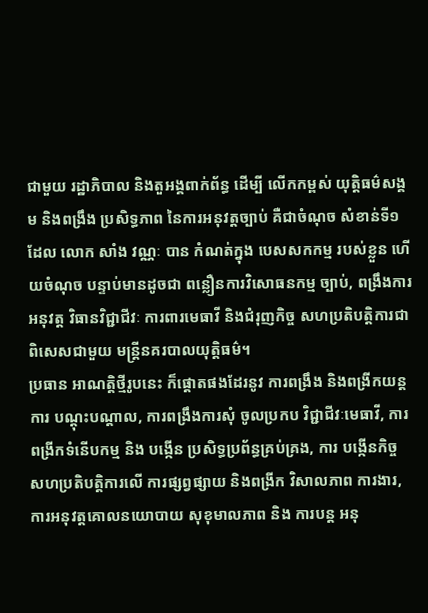ជាមួយ រដ្ឋាភិបាល និងតួអង្គពាក់ព័ន្ធ ដើម្បី លើកកម្ពស់ យុត្តិធម៌សង្គម និងពង្រឹង ប្រសិទ្ធភាព នៃការអនុវត្តច្បាប់ គឺជាចំណុច សំខាន់ទី១ ដែល លោក សាំង វណ្ណៈ បាន កំណត់ក្នុង បេសសកកម្ម របស់ខ្លួន ហើយចំណុច បន្ទាប់មានដូចជា ពន្លឿនការវិសោធនកម្ម ច្បាប់, ពង្រឹងការអនុវត្ត វិធានវិជ្ជាជីវៈ ការពារមេធាវី និងជំរុញកិច្ច សហប្រតិបត្តិការជាពិសេសជាមួយ មន្ត្រីនគរបាលយុត្តិធម៌។
ប្រធាន អាណត្តិថ្មីរូបនេះ ក៏ផ្តោតផងដែរនូវ ការពង្រឹង និងពង្រីកយន្តការ បណ្តុះបណ្តាល, ការពង្រឹងការសុំ ចូលប្រកប វិជ្ជាជីវៈមេធាវី, ការពង្រីកទំនើបកម្ម និង បង្កើន ប្រសិទ្ធប្រព័ន្ធគ្រប់គ្រង, ការ បង្កើនកិច្ច សហប្រតិបត្តិការលើ ការផ្សព្វផ្សាយ និងពង្រីក វិសាលភាព ការងារ, ការអនុវត្តគោលនយោបាយ សុខុមាលភាព និង ការបន្ត អនុ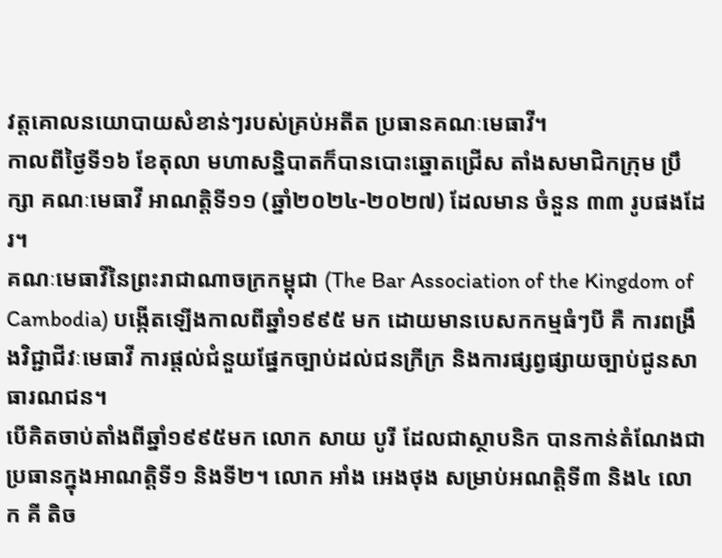វត្តគោលនយោបាយសំខាន់ៗរបស់គ្រប់អតីត ប្រធានគណៈមេធាវី។
កាលពីថ្ងៃទី១៦ ខែតុលា មហាសន្និបាតក៏បានបោះឆ្នោតជ្រើស តាំងសមាជិកក្រុម ប្រឹក្សា គណៈមេធាវី អាណត្តិទី១១ (ឆ្នាំ២០២៤-២០២៧) ដែលមាន ចំនួន ៣៣ រូបផងដែរ។
គណៈមេធាវីនៃព្រះរាជាណាចក្រកម្ពុជា (The Bar Association of the Kingdom of Cambodia) បង្កើតឡើងកាលពីឆ្នាំ១៩៩៥ មក ដោយមានបេសកកម្មធំៗបី គឺ ការពង្រឹងវិជ្ជាជីវៈមេធាវី ការផ្តល់ជំនួយផ្នែកច្បាប់ដល់ជនក្រីក្រ និងការផ្សព្វផ្សាយច្បាប់ជូនសាធារណជន។
បើគិតចាប់តាំងពីឆ្នាំ១៩៩៥មក លោក សាយ បូរី ដែលជាស្ថាបនិក បានកាន់តំណែងជាប្រធានក្នុងអាណត្តិទី១ និងទី២។ លោក អាំង អេងថុង សម្រាប់អណត្តិទី៣ និង៤ លោក គី តិច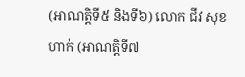(អាណត្តិទី៥ និងទី៦) លោក ជីវ សុខហាក់ (អាណត្តិទី៧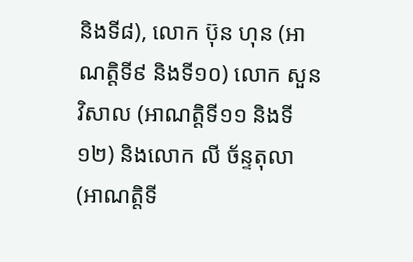និងទី៨), លោក ប៊ុន ហុន (អាណត្តិទី៩ និងទី១០) លោក សួន វិសាល (អាណត្តិទី១១ និងទី១២) និងលោក លី ច័ន្ទតុលា (អាណត្តិទី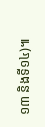១៣ និងទី១៤)៕